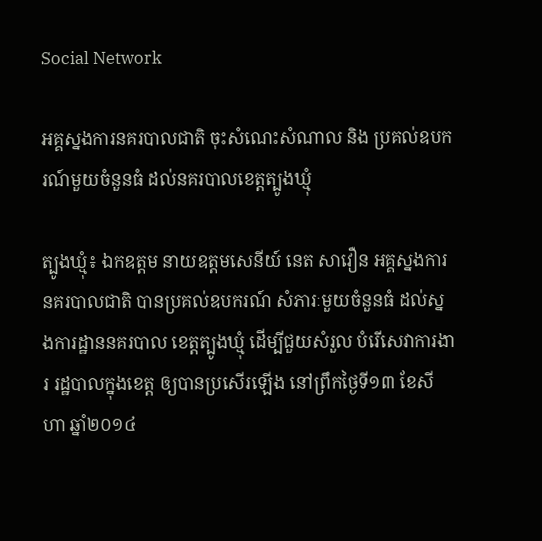Social Network

អគ្គស្នងការនគរបាលជាតិ ចុះសំណេះសំណាល និង ប្រគល់ឧបករណ៍មួយចំនួនធំ ដល់នគរបាលខេត្តត្បូងឃ្មុំ

ត្បូងឃ្មុំ៖ ឯកឧត្តម នាយឧត្តមសេនីយ៍ នេត សាវឿន អគ្គស្នងការ នគរបាលជាតិ បានប្រគល់ឧបករណ៍ សំភារៈមួយចំនួនធំ ដល់ស្នងការដ្ឋាននគរបាល ខេត្តត្បូងឃ្មុំ ដើម្បីជួយសំរួល បំរើសេវាការងារ រដ្ឋបាលក្នុងខេត្ត ឲ្យបានប្រសើរឡើង នៅព្រឹកថ្ងៃទី១៣ ខែសីហា ឆ្នាំ២០១៤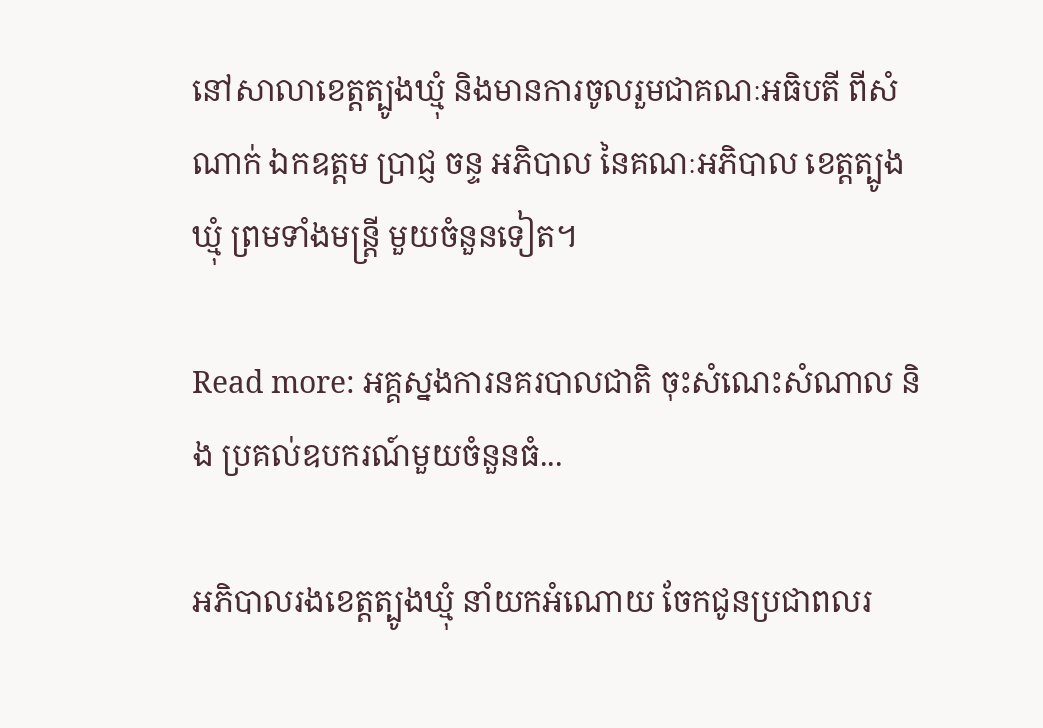នៅសាលាខេត្តត្បូងឃ្មុំ និងមានការចូលរួមជាគណៈអធិបតី ពីសំណាក់ ឯកឧត្តម ប្រាជ្ញ ចន្ទ អភិបាល នៃគណៈអភិបាល ខេត្តត្បូងឃ្មុំ ព្រមទាំងមន្រ្តី មួយចំនួនទៀត។

Read more: អគ្គស្នងការនគរបាលជាតិ ចុះសំណេះសំណាល និង ប្រគល់ឧបករណ៍មួយចំនួនធំ...

អភិបាលរងខេត្តត្បូងឃ្មុំ នាំយកអំណោយ ចែកជូនប្រជាពលរ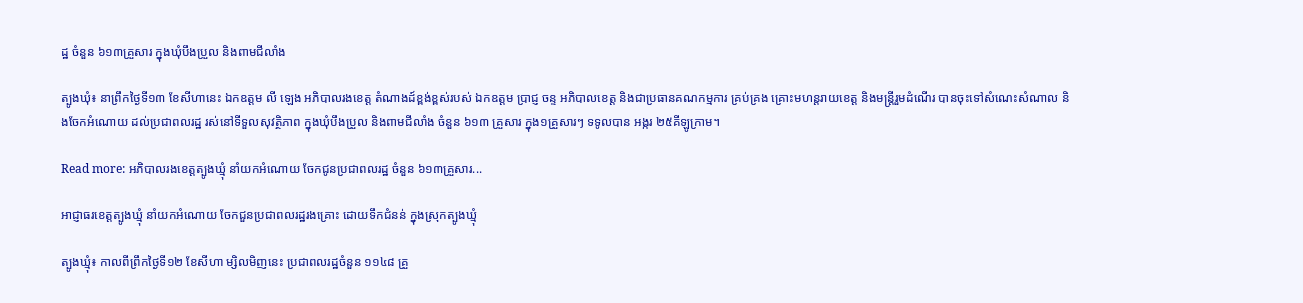ដ្ឋ ចំនួន ៦១៣គ្រួសារ ក្នុងឃុំបឹងប្រួល និងពាមជីលាំង

ត្បូងឃុំ៖ នាព្រឹកថ្ងៃទី១៣ ខែសីហានេះ ឯកឧត្ដម លី ឡេង អភិបាលរងខេត្ត តំណាងដ៍ខ្ពង់ខ្ពស់របស់ ឯកឧត្ដម ប្រាជ្ញ ចន្ទ អភិបាលខេត្ត និងជាប្រធានគណកម្មការ គ្រប់គ្រង គ្រោះមហន្តរាយខេត្ត និងមន្រ្តីរួមដំណើរ បានចុះទៅសំណេះសំណាល និងចែកអំណោយ ដល់ប្រជាពលរដ្ឋ រស់នៅទីទួលសុវត្ថិភាព ក្នុងឃុំបឹងប្រួល និងពាមជីលាំង ចំនួន ៦១៣ គ្រួសារ ក្នុង១គ្រួសារៗ ទទូលបាន អង្ករ ២៥គីឡូក្រាម។

Read more: អភិបាលរងខេត្តត្បូងឃ្មុំ នាំយកអំណោយ ចែកជូនប្រជាពលរដ្ឋ ចំនួន ៦១៣គ្រួសារ...

អាជ្ញាធរខេត្តត្បូងឃ្មុំ នាំយកអំណោយ ចែកជួនប្រជាពលរដ្ឋរងគ្រោះ ដោយទឹកជំនន់ ក្នុងស្រុកត្បូងឃ្មុំ

ត្បូងឃ្មុំ៖ កាលពីព្រឹកថ្ងៃទី១២ ខែសីហា ម្សិលមិញនេះ ប្រជាពលរដ្ឋចំនួន ១១៤៨ គ្រួ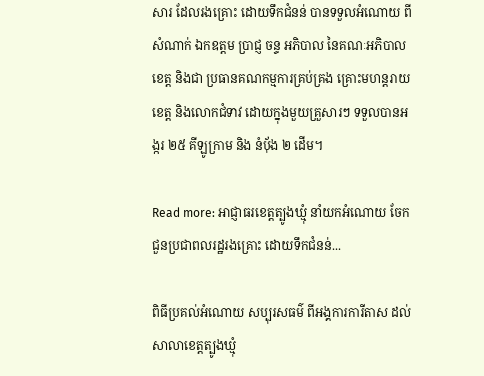សារ ដែលរងគ្រោះ ដោយទឹកជំនន់ បានទទួលអំណោយ ពីសំណាក់ ឯកឧត្តម ប្រាជ្ញ ចន្ទ អភិបាល នៃគណៈអភិបាលខេត្ត និងជា ប្រធានគណកម្មការគ្រប់គ្រង គ្រោះមហន្តរាយខេត្ត និងលោកជំទាវ ដោយក្នុងមួយគ្រួសារៗ ទទួលបានអង្ករ ២៥ គីឡូក្រាម និង នំបុ័ង ២ ដើម។

Read more: អាជ្ញាធរខេត្តត្បូងឃ្មុំ នាំយកអំណោយ ចែកជួនប្រជាពលរដ្ឋរងគ្រោះ ដោយទឹកជំនន់...

ពិធីប្រគល់អំណោយ សប្បុរសធម៌ ពីអង្គការការីតាស ដល់សាលាខេត្តត្បូងឃ្មុំ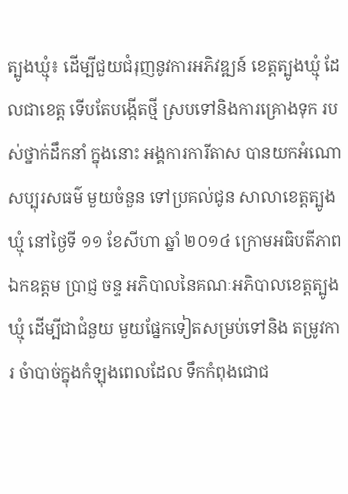ត្បូងឃ្មុំ៖ ដើម្បីជួយជំរុញនូវការអភិវឌ្ឍន៍ ខេត្តត្បូងឃ្មុំ ដែលជាខេត្ត ទើបតែបង្កើតថ្មី ស្របទៅនិងការគ្រោងទុក របស់ថ្នាក់ដឹកនាំ ក្នុងនោះ អង្គការការីតាស បានយកអំណោសប្បុរសធម៌ មួយចំនួន ទៅប្រគល់ជូន សាលាខេត្តត្បូងឃ្មុំ នៅថ្ងៃទី ១១ ខែសីហា ឆ្នាំ ២០១៤ ក្រោមអធិបតីភាព ឯកឧត្ដម ប្រាជ្ញ ចន្ទ អភិបាលនៃគណៈអភិបាលខេត្តត្បូងឃ្មុំ ដើម្បីជាជំនួយ មួយផ្នែកទៀតសម្រប់ទៅនិង តម្រូវការ ចំាបាច់ក្នុងកំឡុងពេលដែល ទឹកកំពុងជោជ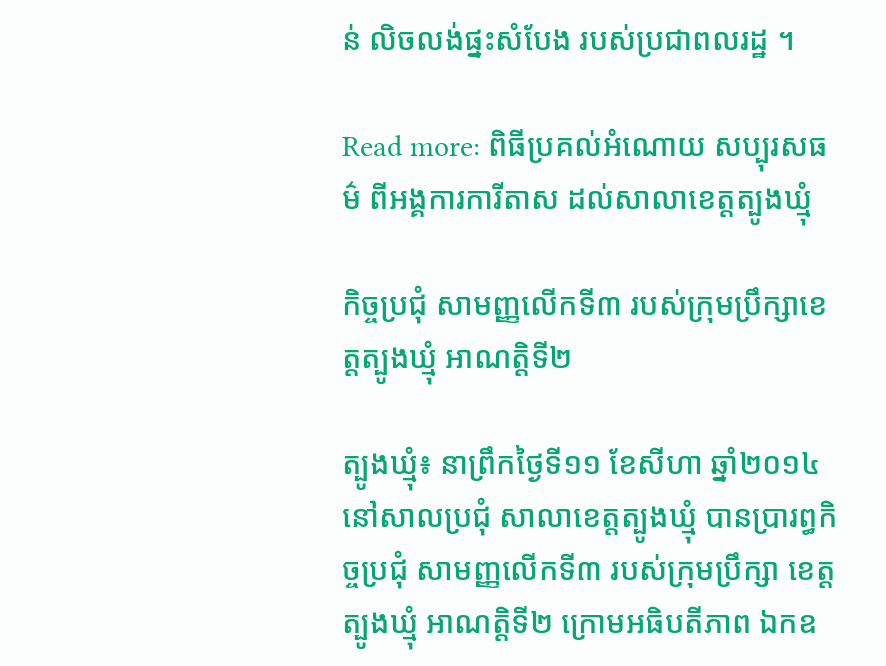ន់ លិចលង់ផ្នះសំបែង របស់ប្រជាពលរដ្ឋ ។

Read more: ពិធីប្រគល់អំណោយ សប្បុរសធម៌ ពីអង្គការការីតាស ដល់សាលាខេត្តត្បូងឃ្មុំ

កិច្ចប្រជុំ សាមញ្ញលើកទី៣ របស់ក្រុមប្រឹក្សាខេត្តត្បូងឃ្មុំ អាណត្តិទី២

ត្បូងឃ្មុំ៖ នាព្រឹកថ្ងៃទី១១ ខែសីហា ឆ្នាំ២០១៤ នៅសាលប្រជុំ សាលាខេត្តត្បូងឃ្មុំ បានប្រារព្ធកិច្ចប្រជុំ សាមញ្ញលើកទី៣ របស់ក្រុមប្រឹក្សា ខេត្តត្បូងឃ្មុំ អាណត្តិទី២ ក្រោមអធិបតីភាព ឯកឧ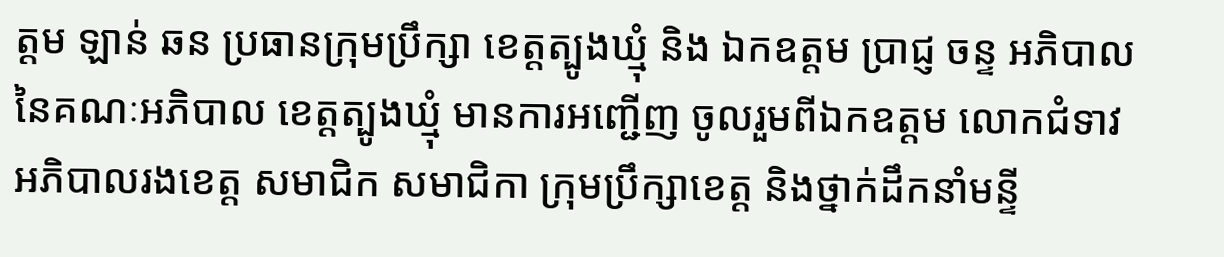ត្តម ឡាន់ ឆន ប្រធានក្រុមប្រឹក្សា ខេត្តត្បូងឃ្មុំ និង ឯកឧត្តម ប្រាជ្ញ ចន្ទ អភិបាល នៃគណៈអភិបាល ខេត្តត្បូងឃ្មុំ មានការអញ្ជើញ ចូលរួមពីឯកឧត្តម លោកជំទាវ អភិបាលរងខេត្ត សមាជិក សមាជិកា ក្រុមប្រឹក្សាខេត្ត និងថ្នាក់ដឹកនាំមន្ទី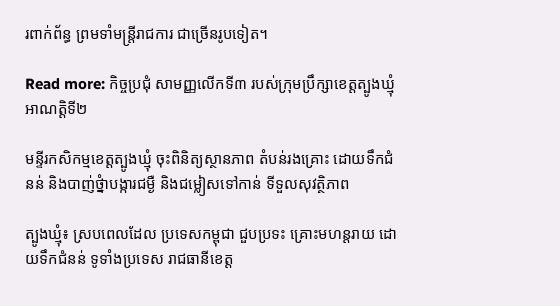រពាក់ព័ន្ធ ព្រមទាំមន្រ្តីរាជការ ជាច្រើនរូបទៀត។

Read more: កិច្ចប្រជុំ សាមញ្ញលើកទី៣ របស់ក្រុមប្រឹក្សាខេត្តត្បូងឃ្មុំ អាណត្តិទី២

មន្ទីរកសិកម្មខេត្តត្បូងឃ្មុំ ចុះពិនិត្យស្ថានភាព តំបន់រងគ្រោះ ដោយទឹកជំនន់ និងបាញ់ថ្នំាបង្ការជម្ងឺ និងជម្លៀសទៅកាន់ ទីទួលសុវត្ថិភាព

ត្បូងឃ្មុំ៖ ស្របពេលដែល ប្រទេសកម្ពុជា ជួបប្រទះ គ្រោះមហន្ដរាយ ដោយទឹកជំនន់ ទូទាំងប្រទេស រាជធានីខេត្ត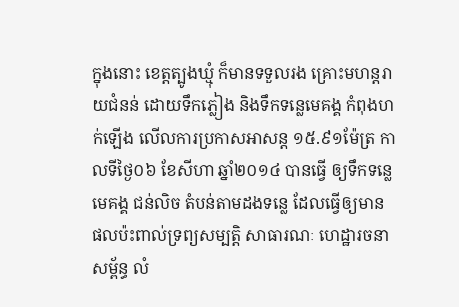ក្នុងនោះ ខេត្តត្បូងឃ្មុំ ក៏មានទទួលរង គ្រោះមហន្តរាយជំនន់ ដោយទឹកភ្លៀង និងទឹកទន្លេមេគង្គ កំពុងហក់ឡើង លើលការប្រកាសអាសន្ដ ១៥.៩១ម៉ែត្រ កាលទីថ្ងៃ០៦ ខែសីហា ឆ្នាំ២០១៤ បានធ្វើ ឲ្យទឹកទន្លេមេគង្គ ជន់លិច តំបន់តាមដងទន្លេ ដែលធ្វើឲ្យមាន ផលប៉ះពាល់ទ្រព្យសម្បត្ដិ សាធារណៈ ហេដ្ឋារចនាសម្ព័ន្ធ លំ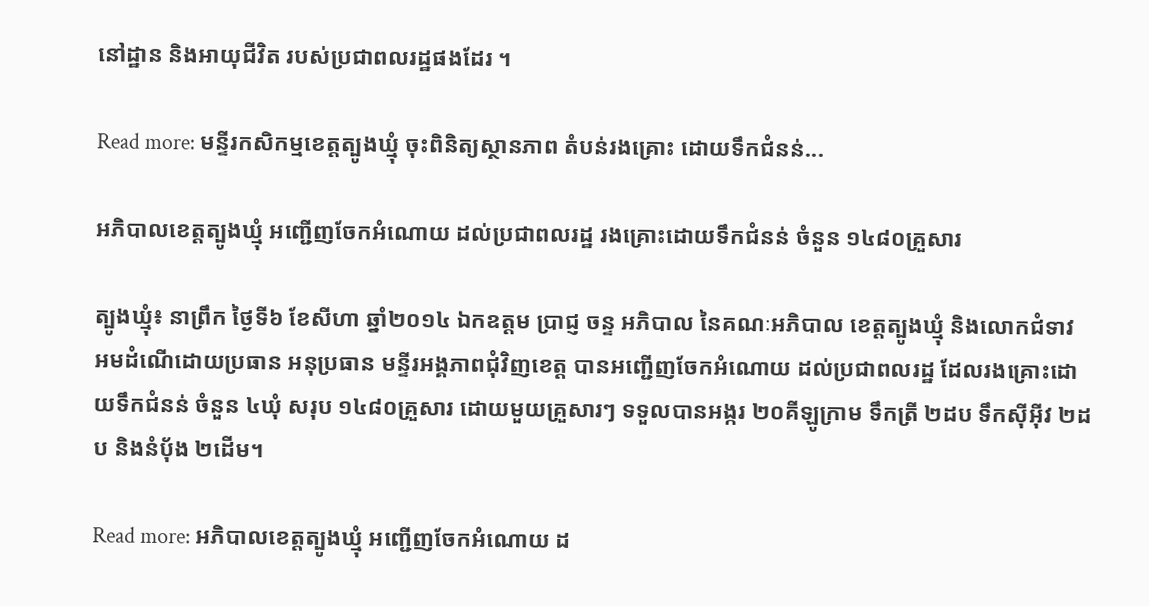នៅដ្ឋាន និងអាយុជីវិត របស់ប្រជាពលរដ្ឋផងដែរ ។

Read more: មន្ទីរកសិកម្មខេត្តត្បូងឃ្មុំ ចុះពិនិត្យស្ថានភាព តំបន់រងគ្រោះ ដោយទឹកជំនន់...

អភិបាលខេត្តត្បូងឃ្មុំ អញ្ជើញចែកអំណោយ ដល់ប្រជាពលរដ្ឋ រងគ្រោះដោយទឹកជំនន់ ចំនួន ១៤៨០គ្រួសារ

ត្បូងឃ្មុំ៖ នាព្រឹក ថ្ងៃទី៦ ខែសីហា ឆ្នាំ២០១៤ ឯកឧត្តម ប្រាជ្ញ ចន្ទ អភិបាល នៃគណៈអភិបាល ខេត្តត្បូងឃ្មុំ និងលោកជំទាវ អមដំណើដោយប្រធាន អនុប្រធាន មន្ទីរអង្គភាពជុំវិញខេត្ត បានអញ្ជើញចែកអំណោយ ដល់ប្រជាពលរដ្ឋ ដែលរងគ្រោះដោយទឹកជំនន់ ចំនួន ៤ឃុំ សរុប ១៤៨០គ្រួសារ ដោយមួយគ្រួសារៗ ទទួលបានអង្ករ ២០គីឡូក្រាម ទឹកត្រី ២ដប ទឹកសុីអុីវ ២ដប និងនំបុ័ង ២ដើម។

Read more: អភិបាលខេត្តត្បូងឃ្មុំ អញ្ជើញចែកអំណោយ ដ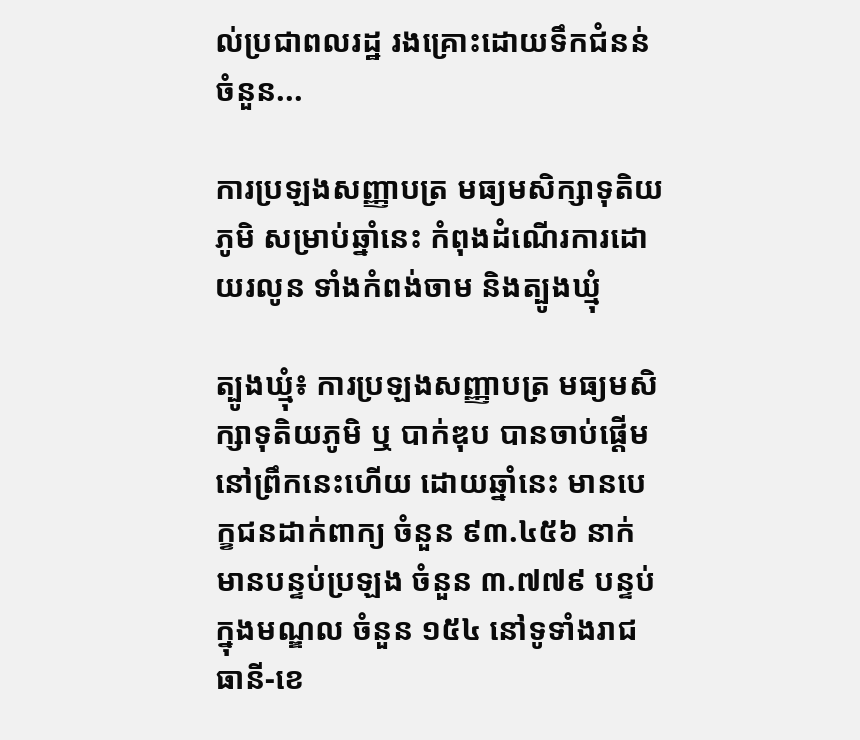ល់ប្រជាពលរដ្ឋ រងគ្រោះដោយទឹកជំនន់ ចំនួន...

ការប្រឡងសញ្ញាបត្រ មធ្យមសិក្សាទុតិយភូមិ សម្រាប់ឆ្នាំនេះ កំពុងដំណើរការដោយរលូន ទាំងកំពង់ចាម និងត្បូងឃ្មុំ

ត្បូងឃ្មុំ៖ ការប្រឡងសញ្ញាបត្រ មធ្យមសិក្សាទុតិយភូមិ ឬ បាក់ឌុប បានចាប់ផ្តើម នៅព្រឹកនេះហើយ ដោយឆ្នាំនេះ មានបេក្ខជនដាក់ពាក្យ ចំនួន ៩៣.៤៥៦ នាក់ មានបន្ទប់ប្រឡង ចំនួន ៣.៧៧៩ បន្ទប់ ក្នុងមណ្ឌល ចំនួន ១៥៤ នៅទូទាំងរាជធានី-ខេ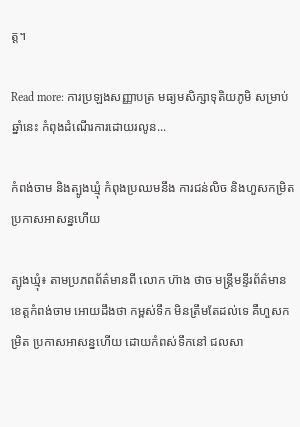ត្ត។

Read more: ការប្រឡងសញ្ញាបត្រ មធ្យមសិក្សាទុតិយភូមិ សម្រាប់ឆ្នាំនេះ កំពុងដំណើរការដោយរលូន...

កំពង់ចាម និងត្បូងឃ្មុំ កំពុងប្រឈមនឹង ការជន់លិច និងហួសកម្រិត ប្រកាសអាសន្នហើយ

ត្បូងឃ្មុំ៖ តាមប្រភពព័ត៌មានពី លោក ហ៊ាង ថាច មន្រ្តីមន្ទីរព័ត៌មាន ខេត្តកំពង់ចាម អោយដឹងថា កម្ពស់ទឹក មិនត្រឹមតែដល់ទេ គឺហួសកម្រិត ប្រកាសអាសន្នហើយ ដោយកំពស់ទឹកនៅ ជលសា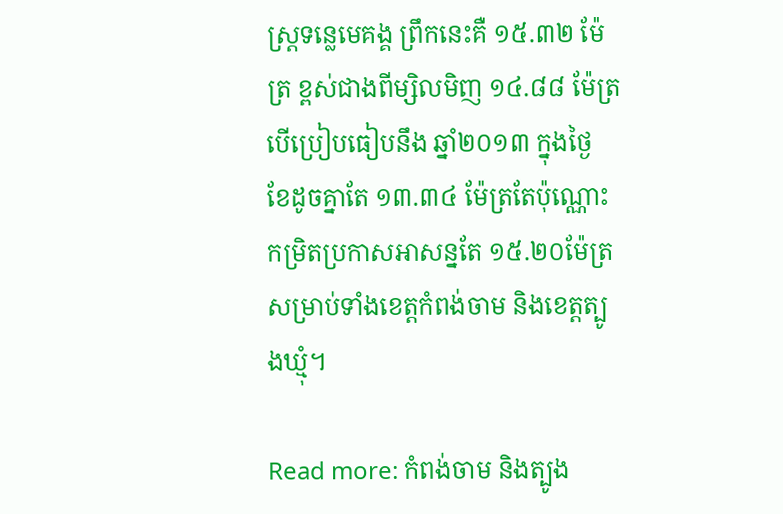ស្ត្រទន្លេមេគង្គ ព្រឹកនេះគឺ ១៥.៣២ ម៉ែត្រ ខ្ពស់ជាងពីម្សិលមិញ ១៤.៨៨ ម៉ែត្រ បើប្រៀបធៀបនឹង ឆ្នាំ២០១៣ ក្នុងថ្ងៃ ខែដូចគ្នាតែ ១៣.៣៤ ម៉ែត្រតែប៉ុណ្ណោះ កម្រិតប្រកាសអាសន្នតែ ១៥.២០ម៉ែត្រ សម្រាប់ទាំងខេត្តកំពង់ចាម និងខេត្តត្បូងឃ្មុំ។

Read more: កំពង់ចាម និងត្បូង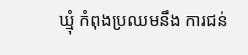ឃ្មុំ កំពុងប្រឈមនឹង ការជន់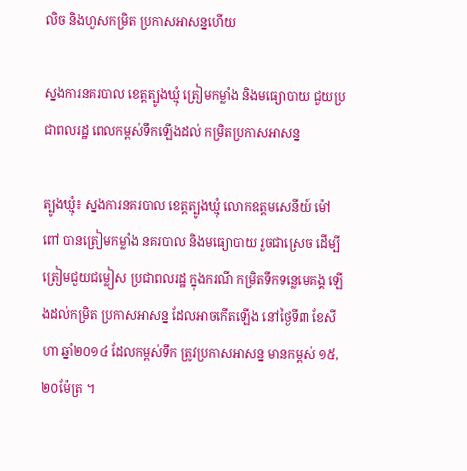លិច និងហួសកម្រិត ប្រកាសអាសន្នហើយ

ស្នងការនគរបាល ខេត្តត្បូងឃ្មុំ ត្រៀមកម្លាំង និងមធ្យោបាយ ជួយប្រជាពលរដ្ឋ ពេលកម្ពស់ទឹកឡើងដល់ កម្រិតប្រកាសអាសន្ន

ត្បូងឃ្មុំ៖ ស្នងការនគរបាល ខេត្តត្បូងឃ្មុំ លោកឧត្តមសេនីយ៍ ម៉ៅ ពៅ បានត្រៀមកម្លាំង នគរបាល និងមធ្យោបាយ រួចជាស្រេច ដើម្បីត្រៀមជួយជម្លៀស ប្រជាពលរដ្ឋ ក្នុងករណី កម្រិតទឹកទន្លេមេគង្គ ឡើងដល់កម្រិត ប្រកាសអាសន្ន ដែលអាចកើតឡើង នៅថ្ងៃទី៣ ខែសីហា ឆ្នាំ២០១៤ ដែលកម្ពស់ទឹក ត្រូវប្រកាសអាសន្ន មានកម្ពស់ ១៥,២០ម៉ែត្រ ។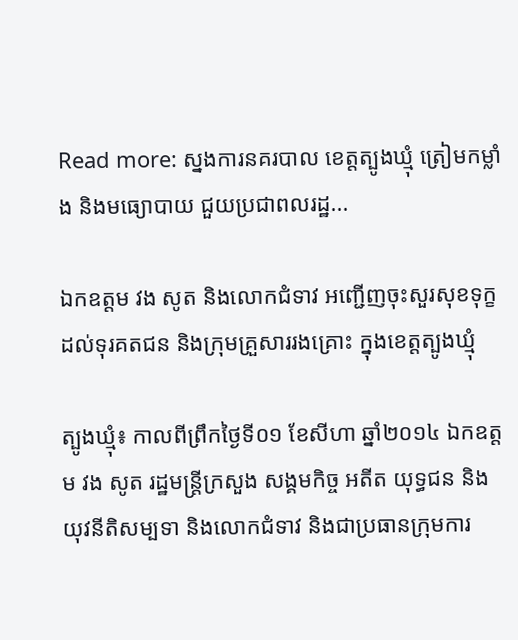Read more: ស្នងការនគរបាល ខេត្តត្បូងឃ្មុំ ត្រៀមកម្លាំង និងមធ្យោបាយ ជួយប្រជាពលរដ្ឋ...

ឯកឧត្តម វង សូត និងលោកជំទាវ អញ្ជើញចុះសួរសុខទុក្ខ ដល់ទុរគតជន និងក្រុមគ្រួសាររងគ្រោះ ក្នុងខេត្តត្បូងឃ្មុំ

ត្បូងឃ្មុំ៖ កាលពីព្រឹកថ្ងៃទី០១ ខែសីហា ឆ្នាំ២០១៤ ឯកឧត្តម វង សូត រដ្ឋមន្ត្រីក្រសួង សង្គមកិច្ច អតីត យុទ្ធជន និង យុវនីតិសម្បទា និងលោកជំទាវ និងជាប្រធានក្រុមការ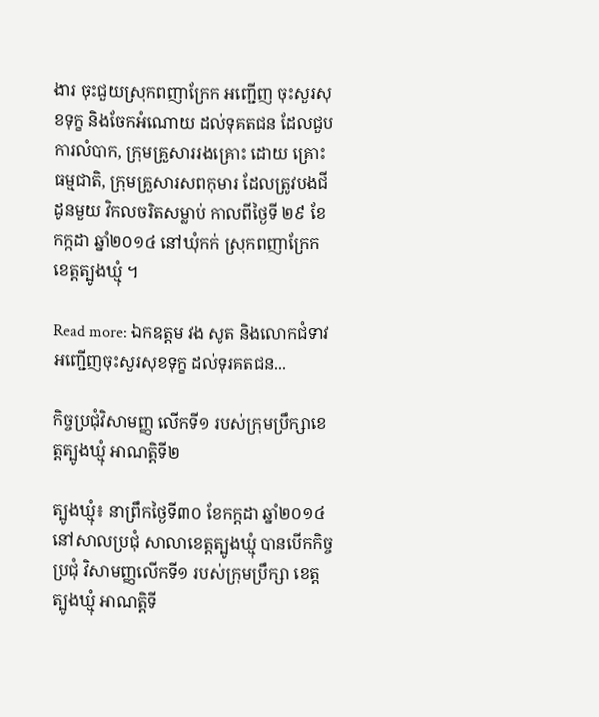ងារ ចុះជួយស្រុកពញាក្រែក អញ្ជើញ ចុះសួរសុខទុក្ខ និងចែកអំណោយ ដល់ទុគតជន ដែលជួបការលំបាក, ក្រុមគ្រួសាររងគ្រោះ ដោយ គ្រោះធម្មជាតិ, ក្រុមគ្រួសារសពកុមារ ដែលត្រូវបងជីដូនមួយ វិកលចរិតសម្លាប់ កាលពីថ្ងៃទី ២៩ ខែ កក្កដា ឆ្នាំ២០១៤ នៅឃុំកក់ ស្រុកពញាក្រែក ខេត្តត្បូងឃ្មុំ ។

Read more: ឯកឧត្តម វង សូត និងលោកជំទាវ អញ្ជើញចុះសួរសុខទុក្ខ ដល់ទុរគតជន...

កិច្ចប្រជុំវិសាមញ្ញ លើកទី១ របស់ក្រុមប្រឹក្សាខេត្តត្បូងឃ្មុំ អាណត្តិទី២

ត្បូងឃ្មុំ៖ នាព្រឹកថ្ងៃទី៣០ ខែកក្ដដា ឆ្នាំ២០១៤ នៅសាលប្រជុំ សាលាខេត្តត្បូងឃ្មុំ បានបើកកិច្ចប្រជុំ វិសាមញ្ញលើកទី១ របស់ក្រុមប្រឹក្សា ខេត្តត្បូងឃ្មុំ អាណត្តិទី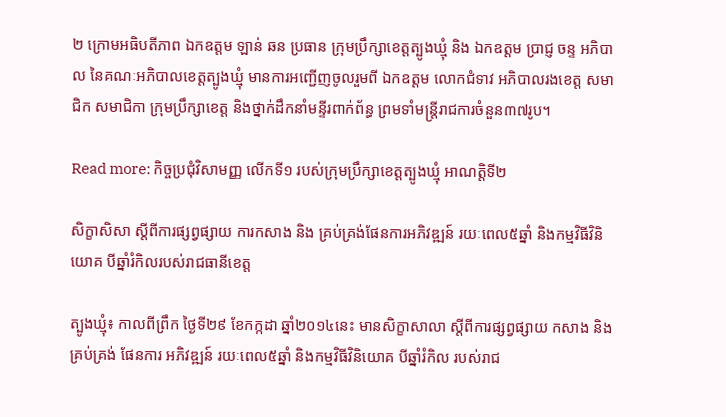២ ក្រោមអធិបតីភាព ឯកឧត្តម ឡាន់ ឆន ប្រធាន ក្រុមប្រឹក្សាខេត្តត្បូងឃ្មុំ និង ឯកឧត្តម ប្រាជ្ញ ចន្ទ អភិបាល នៃគណៈអភិបាលខេត្តត្បូងឃ្មុំ មានការអញ្ជើញចូលរួមពី ឯកឧត្តម លោកជំទាវ អភិបាលរងខេត្ត សមាជិក សមាជិកា ក្រុមប្រឹក្សាខេត្ត និងថ្នាក់ដឹកនាំមន្ទីរពាក់ព័ន្ធ ព្រមទាំមន្រ្តីរាជការចំនួន៣៧រូប។

Read more: កិច្ចប្រជុំវិសាមញ្ញ លើកទី១ របស់ក្រុមប្រឹក្សាខេត្តត្បូងឃ្មុំ អាណត្តិទី២

សិក្ខាសិសា ស្តីពីការផ្សព្វផ្សាយ ការកសាង និង គ្រប់គ្រង់ផែនការអភិវឌ្ឍន៍ រយៈពេល៥ឆ្នាំ និងកម្មវិធីវិនិយោគ បីឆ្នាំរំកិលរបស់រាជធានីខេត្ត

ត្បូងឃ្មុំ៖ កាលពីព្រឹក ថ្ងៃទី២៩ ខែកក្កដា ឆ្នាំ២០១៤នេះ មានសិក្ខាសាលា ស្តីពីការផ្សព្វផ្សាយ កសាង និង គ្រប់គ្រង់ ផែនការ អភិវឌ្ឍន៍ រយៈពេល៥ឆ្នាំ និងកម្មវិធីវិនិយោគ បីឆ្នាំរំកិល របស់រាជ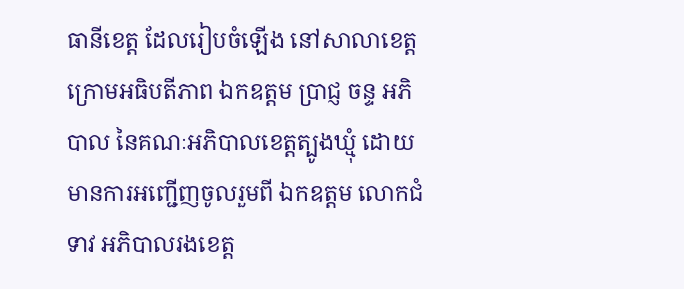ធានីខេត្ត ដែលរៀបចំឡើង នៅសាលាខេត្ត ក្រោមអធិបតីភាព ឯកឧត្តម ប្រាជ្ញ ចន្ទ អភិបាល នៃគណៈអភិបាលខេត្តត្បូងឃ្មុំ ដោយមានការអញ្ជើញចូលរួមពី ឯកឧត្តម លោកជំទាវ អភិបាលរងខេត្ត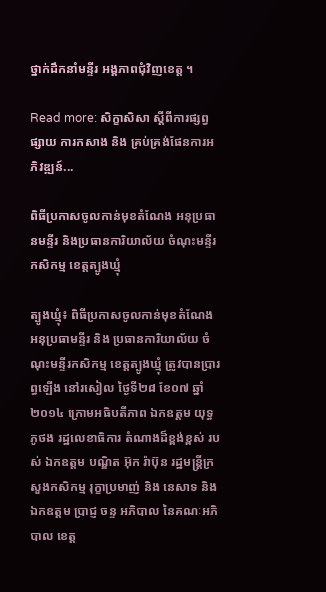ថ្នាក់ដឹកនាំមន្ទីរ អង្គភាពជុំវិញខេត្ត ។

Read more: សិក្ខាសិសា ស្តីពីការផ្សព្វផ្សាយ ការកសាង និង គ្រប់គ្រង់ផែនការអភិវឌ្ឍន៍...

ពិធីប្រកាសចូលកាន់មុខតំណែង អនុប្រធានមន្ទីរ និងប្រធានការិយាល័យ ចំណុះមន្ទីរកសិកម្ម ខេត្តត្បូងឃ្មុំ

ត្បូងឃ្មុំ៖ ពិធីប្រកាសចូលកាន់មុខតំណែង អនុប្រធាមន្ទីរ និង ប្រធានការិយាល័យ ចំណុះមន្ទីរកសិកម្ម ខេត្តត្បូងឃ្មុំ ត្រូវបានប្រារព្ធឡើង នៅរសៀល ថ្ងៃទី២៨ ខែ០៧ ឆ្នាំ២០១៤ ក្រោមអធិបតីភាព ឯកឧត្ដម យុទ្ធ ភូថង រដ្ឋលេខាធិការ តំណាងដ៏ខ្ពង់ខ្ពស់ របស់ ឯកឧត្តម បណ្ឌិត អ៊ុក រ៉ាប៊ុន រដ្ឋមន្រ្ដីក្រសួងកសិកម្ម រុក្ខាប្រមាញ់ និង នេសាទ និង ឯកឧត្តម ប្រាជ្ញ ចន្ទ អភិបាល នៃគណៈអភិបាល ខេត្ដ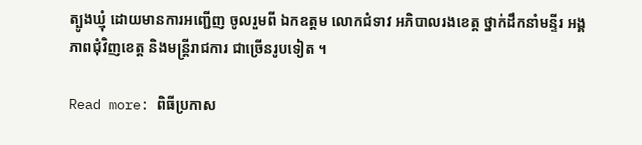ត្បូងឃ្មុំ ដោយមានការអញ្ជើញ ចូលរួមពី ឯកឧត្តម លោកជំទាវ អភិបាលរងខេត្ត ថ្នាក់ដឹកនាំមន្ទីរ អង្គភាពជុំវិញខេត្ត និងមន្រ្ដីរាជការ ជាច្រើនរូបទៀត ។

Read more: ពិធីប្រកាស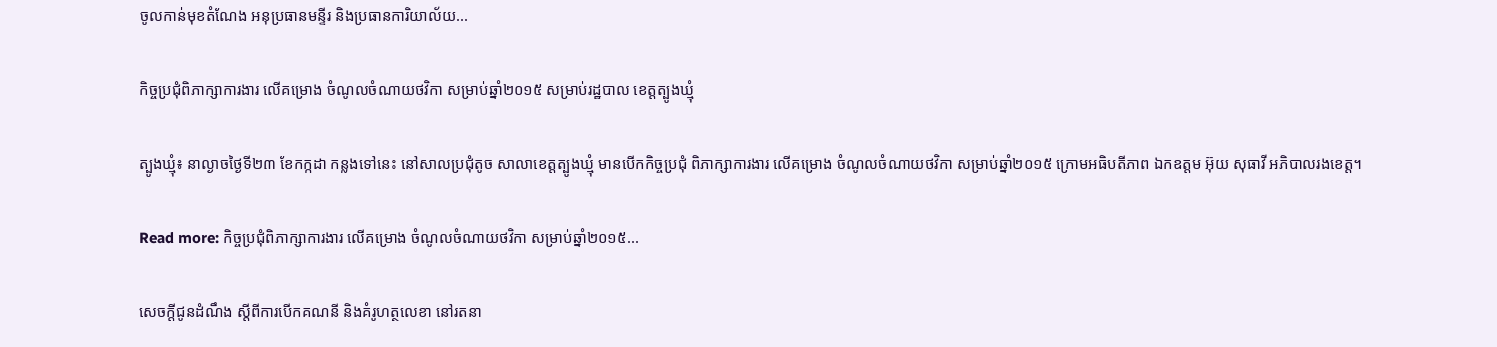ចូលកាន់មុខតំណែង អនុប្រធានមន្ទីរ និងប្រធានការិយាល័យ...

កិច្ចប្រជុំពិភាក្សាការងារ លើគម្រោង ចំណូលចំណាយថវិកា សម្រាប់ឆ្នាំ២០១៥ សម្រាប់រដ្ឋបាល ខេត្តត្បូងឃ្មុំ

ត្បូងឃ្មុំ៖ នាល្ងាចថ្ងៃទី២៣ ខែកក្កដា កន្លងទៅនេះ នៅសាលប្រជុំតូច សាលាខេត្តត្បូងឃ្មុំ មានបើកកិច្ចប្រជុំ ពិភាក្សាការងារ លើគម្រោង ចំណូលចំណាយថវិកា សម្រាប់ឆ្នាំ២០១៥ ក្រោមអធិបតីភាព ឯកឧត្តម អ៊ុយ សុធាវី អភិបាលរងខេត្ត។

Read more: កិច្ចប្រជុំពិភាក្សាការងារ លើគម្រោង ចំណូលចំណាយថវិកា សម្រាប់ឆ្នាំ២០១៥...

សេចក្តីជូនដំណឹង ស្តីពីការបើកគណនី និងគំរូហត្ថលេខា នៅរតនា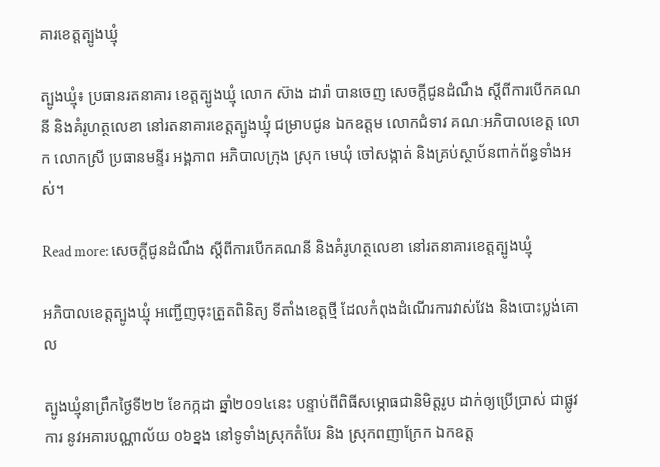គារខេត្តត្បូងឃ្មុំ

ត្បូងឃ្មុំ៖ ប្រធានរតនាគារ ខេត្តត្បូងឃ្មុំ លោក ស៊ាង ដារ៉ា បានចេញ សេចក្តីជូនដំណឹង ស្តីពីការបើកគណនី និងគំរូហត្ថលេខា នៅរតនាគារខេត្តត្បូងឃ្មុំ ជម្រាបជូន ឯកឧត្តម លោកជំទាវ គណៈអភិបាលខេត្ត លោក លោកស្រី ប្រធានមន្ទីរ អង្គភាព អភិបាលក្រុង ស្រុក មេឃុំ ចៅសង្កាត់ និងគ្រប់ស្ថាប័នពាក់ព័ន្ធទាំងអស់។

Read more: សេចក្តីជូនដំណឹង ស្តីពីការបើកគណនី និងគំរូហត្ថលេខា នៅរតនាគារខេត្តត្បូងឃ្មុំ

អភិបាលខេត្តត្បូងឃ្មុំ អញ្ជើញចុះត្រួតពិនិត្យ ទីតាំងខេត្តថ្មី ដែលកំពុងដំណើរការវាស់វែង និងបោះប្លង់គោល

ត្បូងឃ្មុំនាព្រឹកថ្ងៃទី២២ ខែកក្កដា ឆ្នាំ២០១៤នេះ បន្ទាប់ពីពិធីសម្ភោធជានិមិត្តរូប ដាក់ឲ្យប្រើប្រាស់ ជាផ្លូវការ នូវអគារបណ្ណាល័យ ០៦ខ្នង នៅទូទាំងស្រុកតំបែរ និង ស្រុកពញាក្រែក ឯកឧត្ត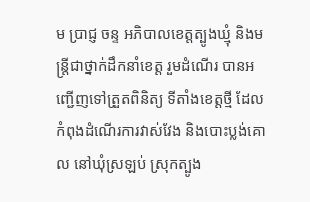ម ប្រាជ្ញ ចន្ទ អភិបាលខេត្តត្បូងឃ្មុំ និងមន្រ្តីជាថ្នាក់ដឹកនាំខេត្ត រួមដំណើរ បានអញ្ជើញទៅត្រួតពិនិត្យ ទីតាំងខេត្តថ្មី ដែលកំពុងដំណើរការវាស់វែង និងបោះប្លង់គោល នៅឃុំស្រឡប់ ស្រុកត្បូង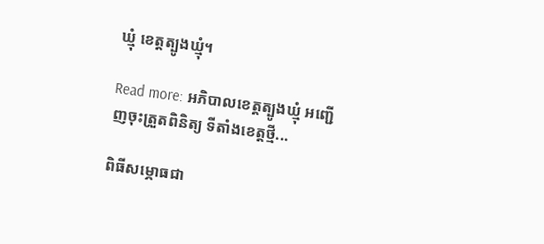ឃ្មុំ ខេត្តត្បូងឃ្មុំ។

Read more: អភិបាលខេត្តត្បូងឃ្មុំ អញ្ជើញចុះត្រួតពិនិត្យ ទីតាំងខេត្តថ្មី...

ពិធីសម្ភោធជា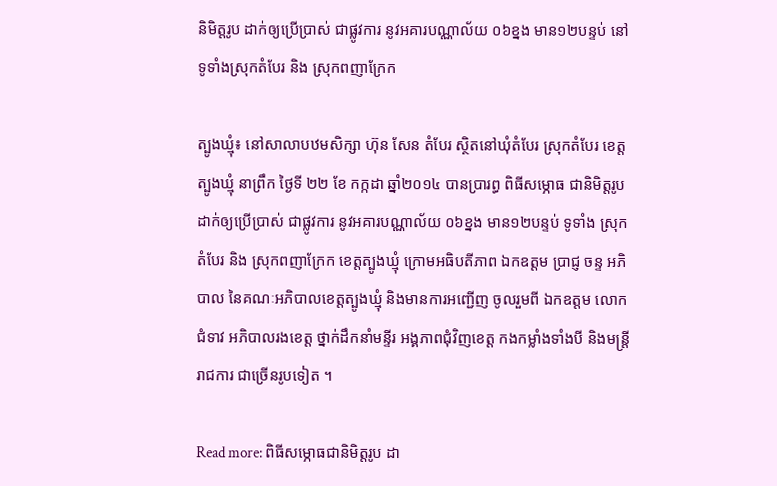និមិត្តរូប ដាក់ឲ្យប្រើប្រាស់ ជាផ្លូវការ នូវអគារបណ្ណាល័យ ០៦ខ្នង មាន១២បន្ទប់ នៅទូទាំងស្រុកតំបែរ និង ស្រុកពញាក្រែក

ត្បូងឃ្មុំ៖ នៅសាលាបឋមសិក្សា ហ៊ុន សែន តំបែរ ស្ថិតនៅឃុំតំបែរ ស្រុកតំបែរ ខេត្តត្បូងឃ្មុំ នាព្រឹក ថ្ងៃទី ២២ ខែ កក្កដា ឆ្នាំ២០១៤ បានប្រារព្ធ ពិធីសម្ភោធ ជានិមិត្តរូប ដាក់ឲ្យប្រើប្រាស់ ជាផ្លូវការ នូវអគារបណ្ណាល័យ ០៦ខ្នង មាន១២បន្ទប់ ទូទាំង ស្រុកតំបែរ និង ស្រុកពញាក្រែក ខេត្តត្បូងឃ្មុំ ក្រោមអធិបតីភាព ឯកឧត្ដម ប្រាជ្ញ ចន្ទ អភិបាល នៃគណៈអភិបាលខេត្តត្បូងឃ្មុំ និងមានការអញ្ជើញ ចូលរួមពី ឯកឧត្តម លោកជំទាវ អភិបាលរងខេត្ត ថ្នាក់ដឹកនាំមន្ទីរ អង្គភាពជុំវិញខេត្ត កងកម្លាំងទាំងបី និងមន្រ្ដីរាជការ ជាច្រើនរូបទៀត ។

Read more: ពិធីសម្ភោធជានិមិត្តរូប ដា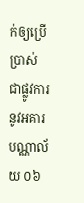ក់ឲ្យប្រើប្រាស់ ជាផ្លូវការ នូវអគារបណ្ណាល័យ ០៦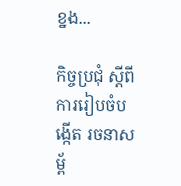ខ្នង...

កិច្ចប្រជុំ ស្ដីពីការរៀបចំបង្កើត រចនាសម្ព័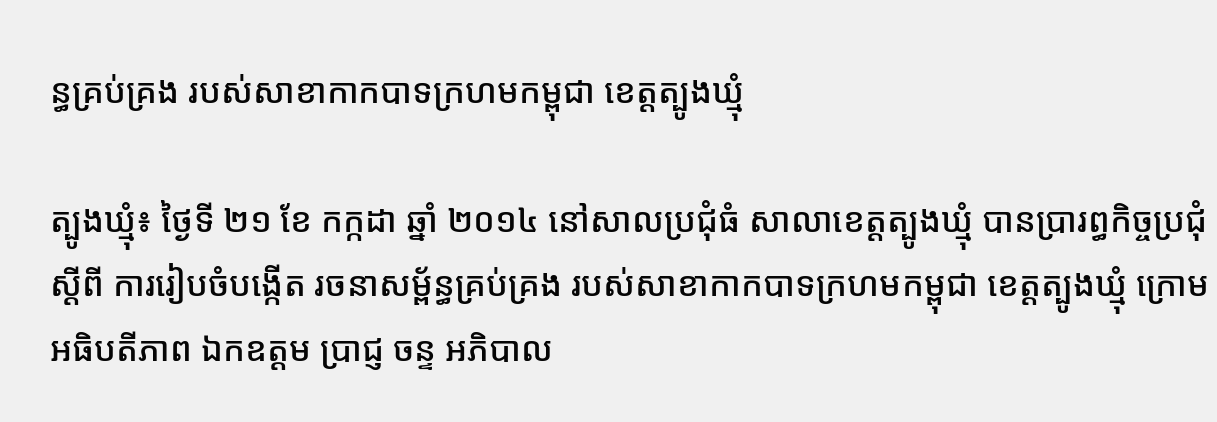ន្ធគ្រប់គ្រង របស់សាខាកាកបាទក្រហមកម្ពុជា ខេត្តត្បូងឃ្មុំ

ត្បូងឃ្មុំ៖ ថ្ងៃទី ២១ ខែ កក្កដា ឆ្នាំ ២០១៤ នៅសាលប្រជុំធំ សាលាខេត្តត្បូងឃ្មុំ បានប្រារព្ធកិច្ចប្រជុំស្ដីពី ការរៀបចំបង្កើត រចនាសម្ព័ន្ធគ្រប់គ្រង របស់សាខាកាកបាទក្រហមកម្ពុជា ខេត្តត្បូងឃ្មុំ ក្រោមអធិបតីភាព ឯកឧត្ដម ប្រាជ្ញ ចន្ទ អភិបាល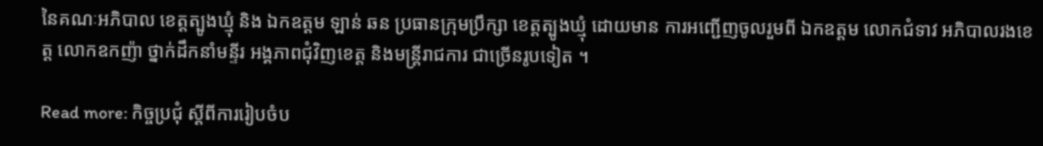នៃគណៈអភិបាល ខេត្តត្បូងឃ្មុំ និង ឯកឧត្តម ឡាន់ ឆន ប្រធានក្រុមប្រឹក្សា ខេត្តត្បូងឃ្មុំ ដោយមាន ការអញ្ជើញចូលរួមពី ឯកឧត្តម លោកជំទាវ អភិបាលរងខេត្ត លោកឧកញ៉ា ថ្នាក់ដឹកនាំមន្ទីរ អង្គភាពជុំវិញខេត្ត និងមន្រ្ដីរាជការ ជាច្រើនរូបទៀត ។

Read more: កិច្ចប្រជុំ ស្ដីពីការរៀបចំប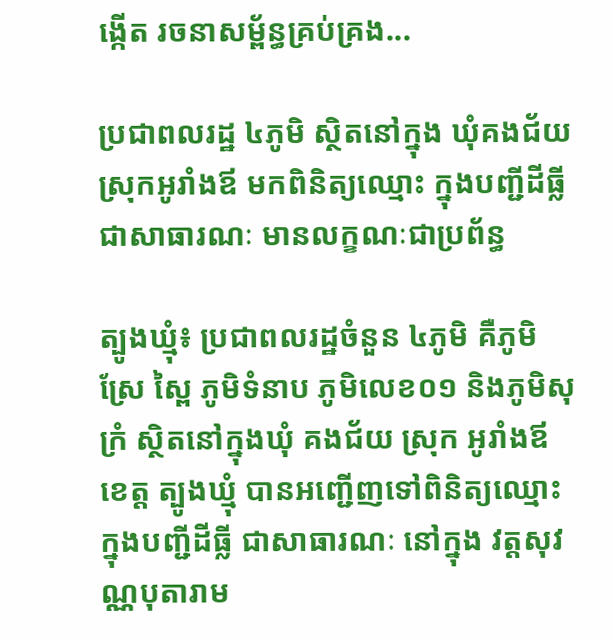ង្កើត រចនាសម្ព័ន្ធគ្រប់គ្រង...

ប្រជាពលរដ្ឋ ៤ភូមិ ស្ថិតនៅក្នុង ឃុំគងជ័យ ស្រុកអូរាំងឪ មកពិនិត្យឈ្មោះ ក្នុងបញ្ជីដីធ្លី ជាសាធារណៈ មានលក្ខណៈជាប្រព័ន្ធ

ត្បូងឃ្មុំ៖ ប្រជាពលរដ្ឋចំនួន ៤ភូមិ គឺភូមិ ស្រែ ស្ពៃ ភូមិទំនាប ភូមិលេខ០១ និងភូមិសុក្រំ ស្ថិតនៅក្នុងឃុំ គងជ័យ ស្រុក អូរាំងឪ ខេត្ត ត្បូងឃ្មុំ បានអញ្ជើញទៅពិនិត្យឈ្មោះ ក្នុងបញ្ជីដីធ្លី ជាសាធារណៈ នៅក្នុង វត្តសុវណ្ណបុតារាម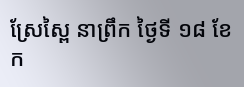ស្រែស្ពៃ នាព្រឹក ថ្ងៃទី ១៨ ខែ ក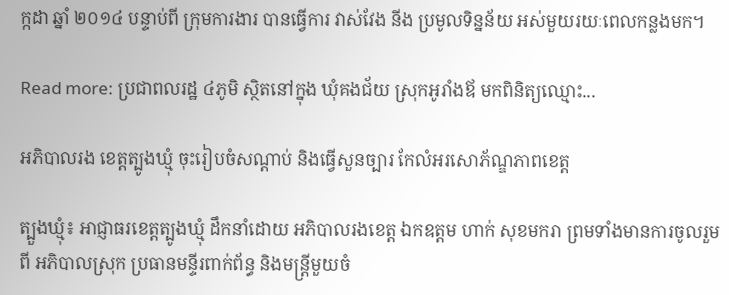ក្កដា ឆ្នាំ ២០១៤ បន្ទាប់ពី ក្រុមការងារ បានធ្វើការ វាស់វែង នីង ប្រមូលទិន្នន័យ អស់មួយរយៈពេលកន្លងមក។

Read more: ប្រជាពលរដ្ឋ ៤ភូមិ ស្ថិតនៅក្នុង ឃុំគងជ័យ ស្រុកអូរាំងឪ មកពិនិត្យឈ្មោះ...

អភិបាលរង ខេត្ដត្បូងឃ្មុំ ចុះរៀបចំសណ្ដាប់ និងធ្វើសួនច្បារ កែលំអរសោភ័ណ្ឌភាពខេត្ត

ត្បួងឃ្មុំ៖ អាជ្ញាធរខេត្ដត្បូងឃ្មុំ ដឹកនាំដោយ អភិបាលរងខេត្ដ ឯកឧត្តម ហាក់ សុខមករា ព្រមទាំងមានការចូលរួមពី អភិបាលស្រុក ប្រធានមន្ទីរពាក់ព័ន្ធ និងមន្ដ្រីមួយចំ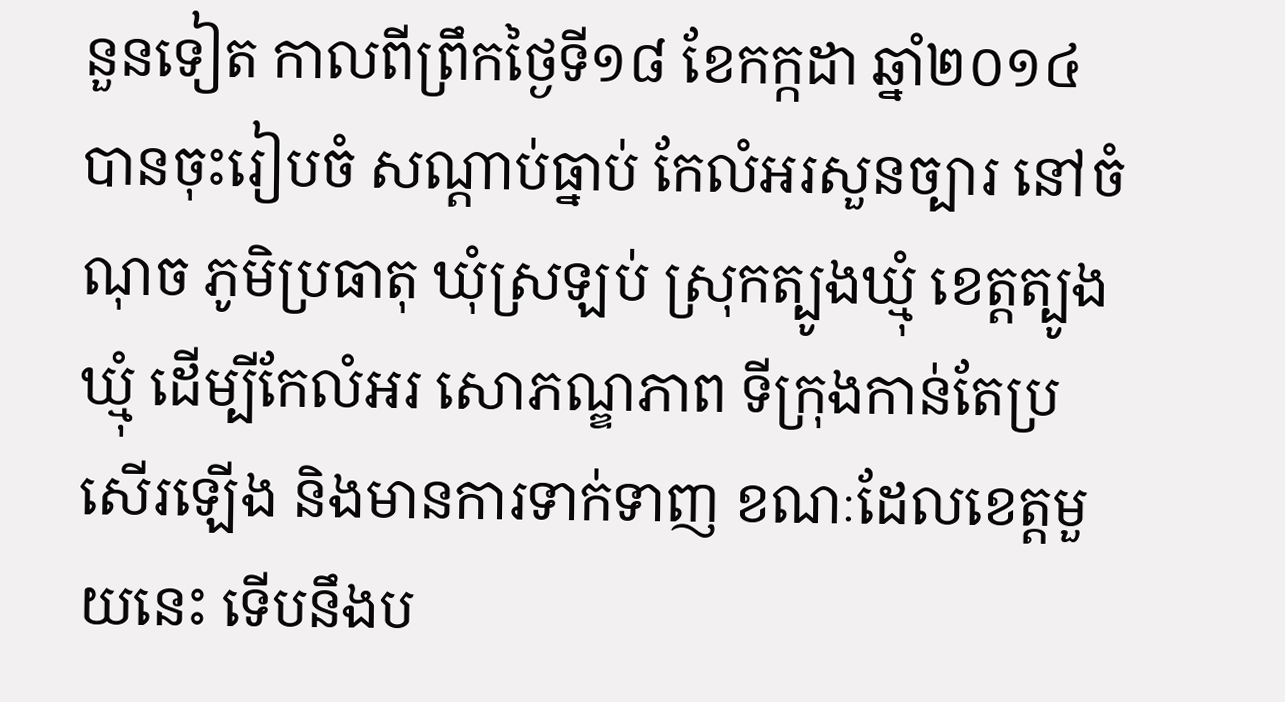នួនទៀត កាលពីព្រឹកថ្ងៃទី១៨ ខែកក្កដា ឆ្នាំ២០១៤ បានចុះរៀបចំ សណ្ដាប់ធ្នាប់ កែលំអរសួនច្បារ នៅចំណុច ភូមិប្រធាតុ ឃុំស្រឡប់ ស្រុកត្បូងឃ្មុំ ខេត្ដត្បូងឃ្មុំ ដើម្បីកែលំអរ សោភណ្ឌភាព ទីក្រុងកាន់តែប្រសើរឡើង និងមានការទាក់ទាញ ខណៈដែលខេត្ដមួយនេះ ទើបនឹងប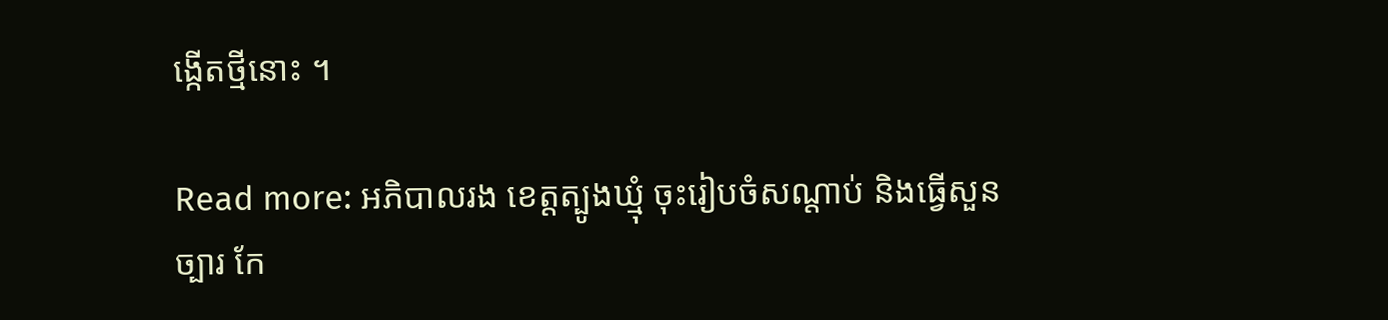ង្កើតថ្មីនោះ ។

Read more: អភិបាលរង ខេត្ដត្បូងឃ្មុំ ចុះរៀបចំសណ្ដាប់ និងធ្វើសួនច្បារ កែ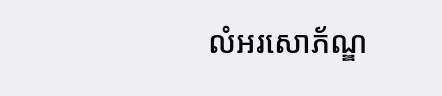លំអរសោភ័ណ្ឌ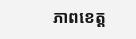ភាពខេត្ត